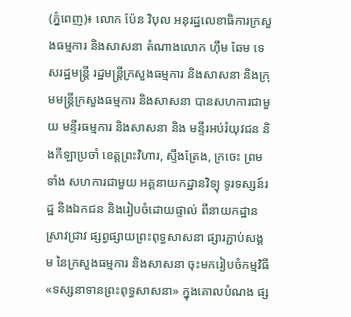(ភ្នំពេញ)៖ លោក ប៉ែន វិបុល អនុរដ្ឋលេខាធិការក្រសួងធម្មការ និងសាសនា តំណាងលោក ហ៊ឹម ឆែម ទេសរដ្ឋមន្រ្តី រដ្ឋមន្រ្តីក្រសួងធម្មការ និងសាសនា និងក្រុមមន្រ្តីក្រសួងធម្មការ និងសាសនា បានសហការជាមួយ មន្ទីរធម្មការ និងសាសនា និង មន្ទីរអប់រំយុវជន និងកីឡាប្រចាំ ខេត្តព្រះវិហារ, ស្ទឹងត្រែង, ក្រចេះ ព្រមទាំង សហការជាមួយ អគ្គនាយកដ្ឋានវិទ្យុ ទូរទស្សន៍រដ្ឋ និងឯកជន និងរៀបចំដោយផ្ទាល់ ពីនាយកដ្ឋានស្រាវជ្រាវ ផ្សព្វផ្សាយព្រះពុទ្ធសាសនា ផ្សារភ្ជាប់សង្គម នៃក្រសួងធម្មការ និងសាសនា ចុះមករៀបចំកម្មវិធី «ទស្សនាទានព្រះពុទ្ធសាសនា» ក្នុងគោលបំណង ផ្ស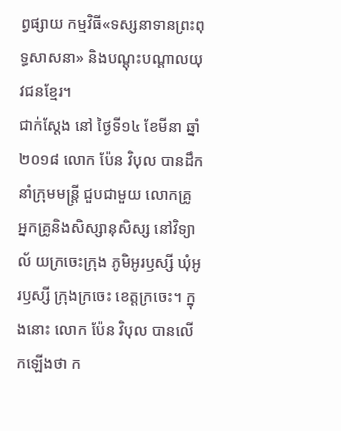ព្វផ្សាយ កម្មវិធី«ទស្សនាទានព្រះពុទ្ធសាសនា» និងបណ្តុះបណ្តាលយុវជនខ្មែរ។
ជាក់ស្តែង នៅ ថ្ងៃទី១៤ ខែមីនា ឆ្នាំ២០១៨ លោក ប៉ែន វិបុល បានដឹកនាំក្រុមមន្រ្តី ជួបជាមួយ លោកគ្រូ អ្នកគ្រូនិងសិស្សានុសិស្ស នៅវិទ្យាល័ យក្រចេះក្រុង ភូមិអូរឫស្សី ឃុំអូរឫស្សី ក្រុងក្រចេះ ខេត្តក្រចេះ។ ក្នុងនោះ លោក ប៉ែន វិបុល បានលើកឡើងថា ក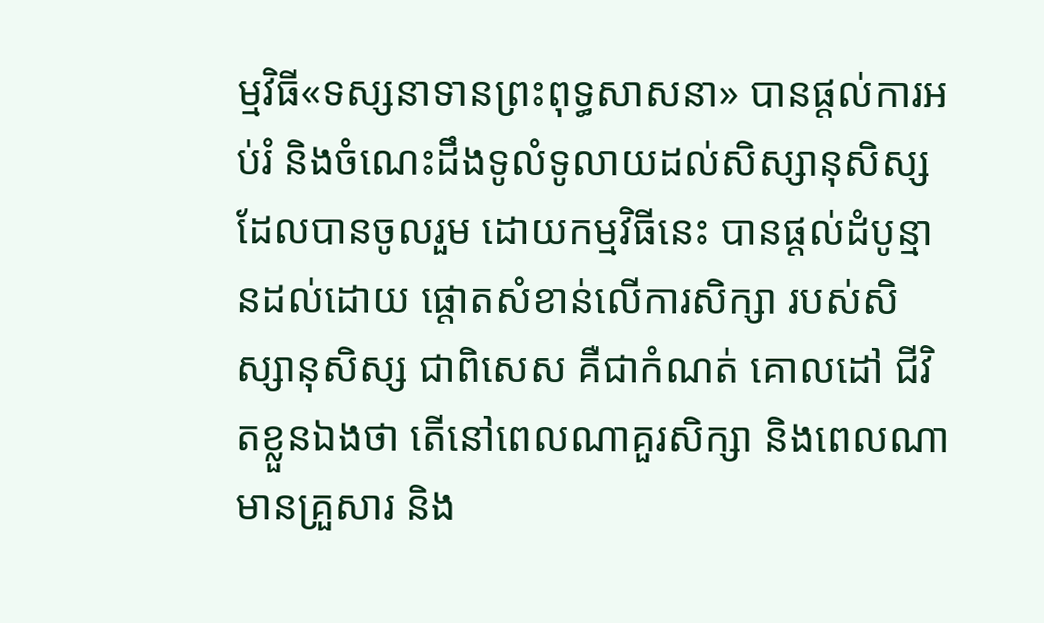ម្មវិធី«ទស្សនាទានព្រះពុទ្ធសាសនា» បានផ្តល់ការអប់រំ និងចំណេះដឹងទូលំទូលាយដល់សិស្សានុសិស្ស ដែលបានចូលរួម ដោយកម្មវិធីនេះ បានផ្តល់ដំបូន្មានដល់ដោយ ផ្តោតសំខាន់លើការសិក្សា របស់សិស្សានុសិស្ស ជាពិសេស គឺជាកំណត់ គោលដៅ ជីវិតខ្លួនឯងថា តើនៅពេលណាគួរសិក្សា និងពេលណាមានគ្រួសារ និង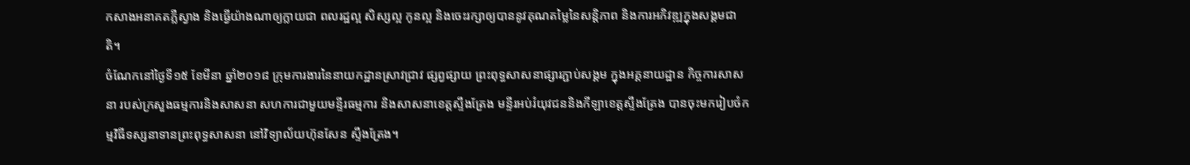កសាងអនាគតភ្លឺស្វាង និងធ្វើយ៉ាងណាឲ្យក្លាយជា ពលរដ្ឋល្អ សិស្សល្អ កូនល្អ និងចេះរក្សាឲ្យបាននូវគុណតម្លៃនៃសន្តិភាព និងការអភិវឌ្ឍក្នុងសង្គមជាតិ។
ចំណែកនៅថ្ងៃទី១៥ ខែមីនា ឆ្នាំ២០១៨ ក្រុមការងារនៃនាយកដ្ឋានស្រាវជ្រាវ ផ្សព្វផ្សាយ ព្រះពុទ្ធសាសនាផ្សារភ្ជាប់សង្គម ក្នុងអគ្គនាយដ្ឋាន កិច្ចការសាសនា របស់ក្រសួងធម្មការនិងសាសនា សហការជាមួយមន្ទីរធម្មការ និងសាសនាខេត្តស្ទឹងត្រែង មន្ទីរអប់រំយុវជននិងកីឡាខេត្តស្ទឹងត្រែង បានចុះមករៀបចំកម្មវិធីទស្សនាទានព្រះពុទ្ធសាសនា នៅវិទ្យាល័យហ៊ុនសែន ស្ទឹងត្រែង។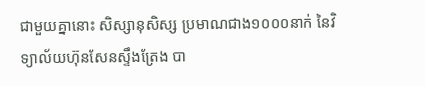ជាមួយគ្នានោះ សិស្សានុសិស្ស ប្រមាណជាង១០០០នាក់ នៃវិទ្យាល័យហ៊ុនសែនស្ទឹងត្រែង បា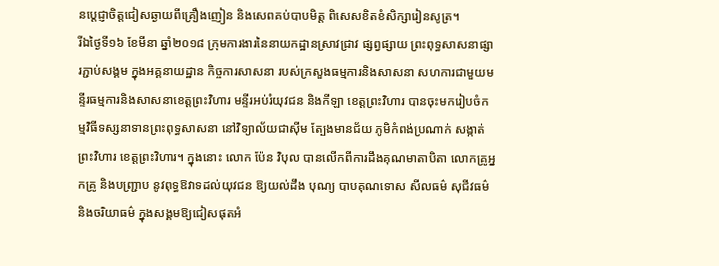នប្តេជ្ញាចិត្តជៀសឆ្ងាយពីគ្រឿងញៀន និងសេពគប់បាបមិត្ត ពិសេសខិតខំសិក្សារៀនសូត្រ។
រីឯថ្ងៃទី១៦ ខែមីនា ឆ្នាំ២០១៨ ក្រុមការងារនៃនាយកដ្ឋានស្រាវជ្រាវ ផ្សព្វផ្សាយ ព្រះពុទ្ធសាសនាផ្សារភ្ជាប់សង្គម ក្នុងអគ្គនាយដ្ឋាន កិច្ចការសាសនា របស់ក្រសួងធម្មការនិងសាសនា សហការជាមួយមន្ទីរធម្មការនិងសាសនាខេត្តព្រះវិហារ មន្ទីរអប់រំយុវជន និងកីឡា ខេត្តព្រះវិហារ បានចុះមករៀបចំកម្មវិធីទស្សនាទានព្រះពុទ្ធសាសនា នៅវិទ្យាល័យជាស៊ីម ត្បែងមានជ័យ ភូមិកំពង់ប្រណាក់ សង្កាត់ព្រះវិហារ ខេត្តព្រះវិហារ។ ក្នុងនោះ លោក ប៉ែន វិបុល បានលើកពីការដឹងគុណមាតាបិតា លោកគ្រូអ្នកគ្រូ និងបញ្រ្ជាប នូវពុទ្ធឱវាទដល់យុវជន ឱ្យយល់ដឹង បុណ្យ បាបគុណទោស សីលធម៌ សុជីវធម៌ និងចរិយាធម៌ ក្នុងសង្គមឱ្យជៀសផុតអំ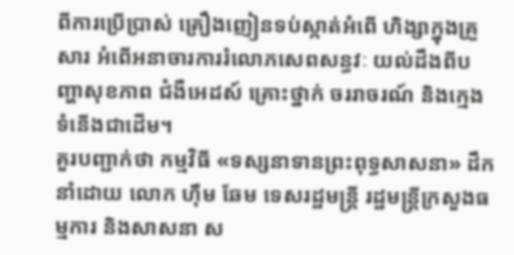ពីការប្រើប្រាស់ គ្រឿងញៀនទប់ស្កាត់អំពើ ហិង្សាក្នុងគ្រួសារ អំពើអនាចារការរំលោភសេពសន្ធវៈ យល់ដឹងពីបញ្ហាសុខភាព ជំងឺអេដស៍ គ្រោះថ្នាក់ ចររាចរណ៍ និងក្មេងទំនើងជាដើម។
គួរបញ្ជាក់ថា កម្មវិធី «ទស្សនាទានព្រះពុទ្ធសាសនា» ដឹកនាំដោយ លោក ហ៊ឹម ឆែម ទេសរដ្ឋមន្រ្តី រដ្ឋមន្រ្តីក្រសួងធម្មការ និងសាសនា ស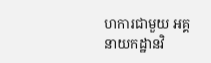ហការជាមួយ អគ្គនាយកដ្ឋានវិ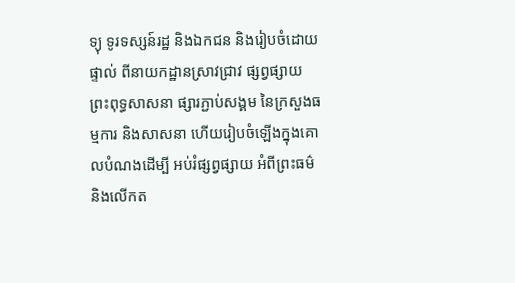ទ្យុ ទូរទស្សន៍រដ្ឋ និងឯកជន និងរៀបចំដោយផ្ទាល់ ពីនាយកដ្ឋានស្រាវជ្រាវ ផ្សព្វផ្សាយព្រះពុទ្ធសាសនា ផ្សារភ្ជាប់សង្គម នៃក្រសួងធម្មការ និងសាសនា ហើយរៀបចំឡើងក្នុងគោលបំណងដើម្បី អប់រំផ្សព្វផ្សាយ អំពីព្រះធម៌ និងលើកត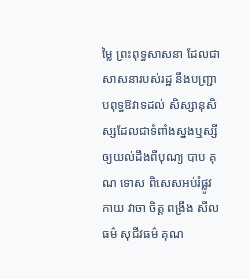ម្លៃ ព្រះពុទ្ធសាសនា ដែលជាសាសនារបស់រដ្ឋ នឹងបញ្រ្ជាបពុទ្ធឱវាទដល់ សិស្សានុសិស្សដែលជាទំពាំងស្នងឬស្សី ឲ្យយល់ដឹងពីបុណ្យ បាប គុណ ទោស ពិសេសអប់រំផ្លូវកាយ វាចា ចិត្ត ពង្រឹង សីលធម៌ សុជីវធម៌ គុណ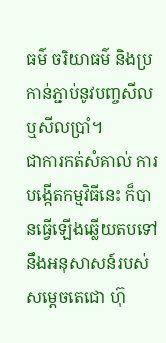ធម៌ ចរិយាធម៌ និងប្រកាន់ភ្ជាប់នូវបញ្ចសីលឬសីលប្រាំ។
ជាការកត់សំគាល់ ការបង្កើតកម្មវិធីនេះ ក៏បានធ្វើឡើងឆ្លើយតបទៅ នឹងអនុសាសន៍របស់ សម្ដេចតេជោ ហ៊ុ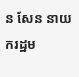ន សែន នាយករដ្ឋម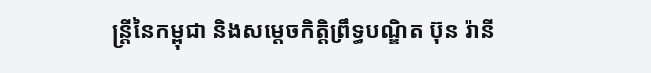ន្ដ្រីនៃកម្ពុជា និងសម្តេចកិត្តិព្រឹទ្ធបណ្ឌិត ប៊ុន រ៉ានី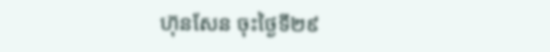ហ៊ុនសែន ចុះថ្ងៃទី២៩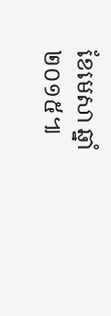ខែមេសា ឆ្នាំ២០១៥៕